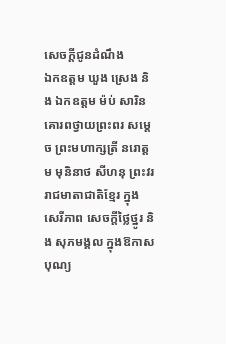សេចក្ដីជូនដំណឹង
ឯកឧត្ដម ឃួង ស្រេង និង ឯកឧត្ដម ម៉ប់ សារិន គោរពថ្វាយព្រះពរ សម្តេច ព្រះមហាក្សត្រី នរោត្តម មុនិនាថ សីហនុ ព្រះវររាជមាតាជាតិខ្មែរ ក្នុងសេរីភាព សេចក្តីថ្លៃថ្នូរ និង សុភមង្គល ក្នុងឱកាសបុណ្យ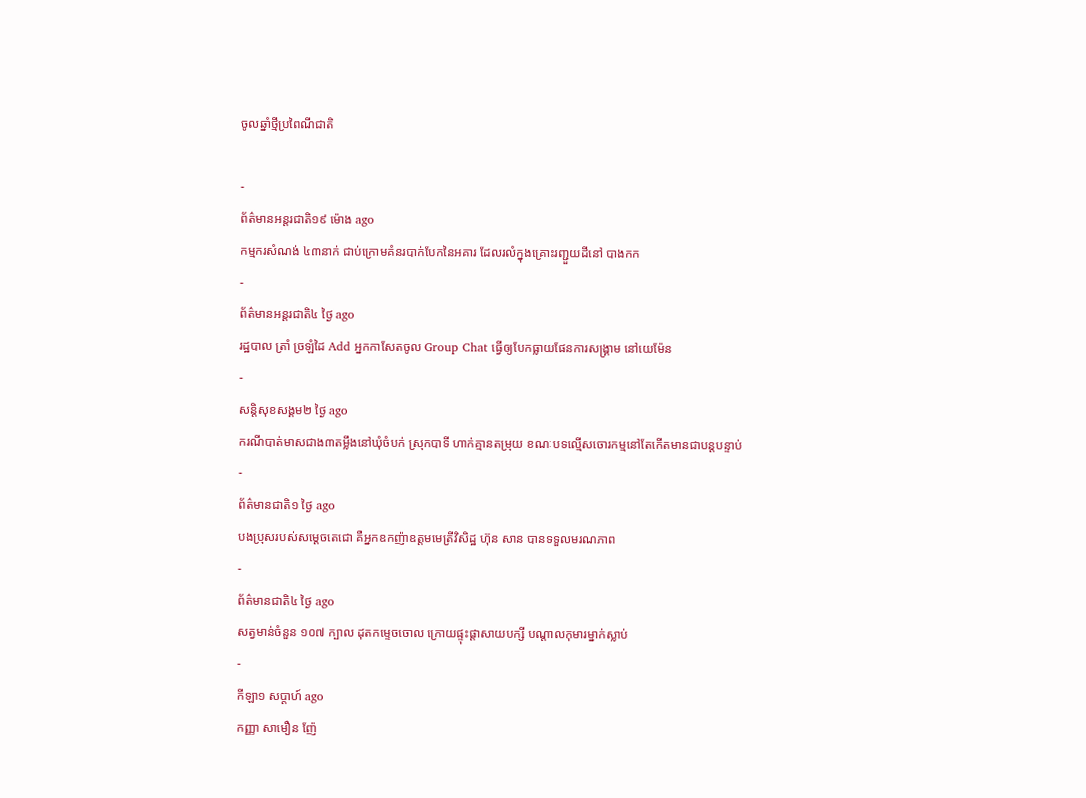ចូលឆ្នាំថ្មីប្រពៃណីជាតិ

-
ព័ត៌មានអន្ដរជាតិ១៩ ម៉ោង ago
កម្មករសំណង់ ៤៣នាក់ ជាប់ក្រោមគំនរបាក់បែកនៃអគារ ដែលរលំក្នុងគ្រោះរញ្ជួយដីនៅ បាងកក
-
ព័ត៌មានអន្ដរជាតិ៤ ថ្ងៃ ago
រដ្ឋបាល ត្រាំ ច្រឡំដៃ Add អ្នកកាសែតចូល Group Chat ធ្វើឲ្យបែកធ្លាយផែនការសង្គ្រាម នៅយេម៉ែន
-
សន្តិសុខសង្គម២ ថ្ងៃ ago
ករណីបាត់មាសជាង៣តម្លឹងនៅឃុំចំបក់ ស្រុកបាទី ហាក់គ្មានតម្រុយ ខណៈបទល្មើសចោរកម្មនៅតែកើតមានជាបន្តបន្ទាប់
-
ព័ត៌មានជាតិ១ ថ្ងៃ ago
បងប្រុសរបស់សម្ដេចតេជោ គឺអ្នកឧកញ៉ាឧត្តមមេត្រីវិសិដ្ឋ ហ៊ុន សាន បានទទួលមរណភាព
-
ព័ត៌មានជាតិ៤ ថ្ងៃ ago
សត្វមាន់ចំនួន ១០៧ ក្បាល ដុតកម្ទេចចោល ក្រោយផ្ទុះផ្ដាសាយបក្សី បណ្តាលកុមារម្នាក់ស្លាប់
-
កីឡា១ សប្តាហ៍ ago
កញ្ញា សាមឿន ញ៉ែ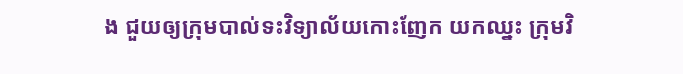ង ជួយឲ្យក្រុមបាល់ទះវិទ្យាល័យកោះញែក យកឈ្នះ ក្រុមវិ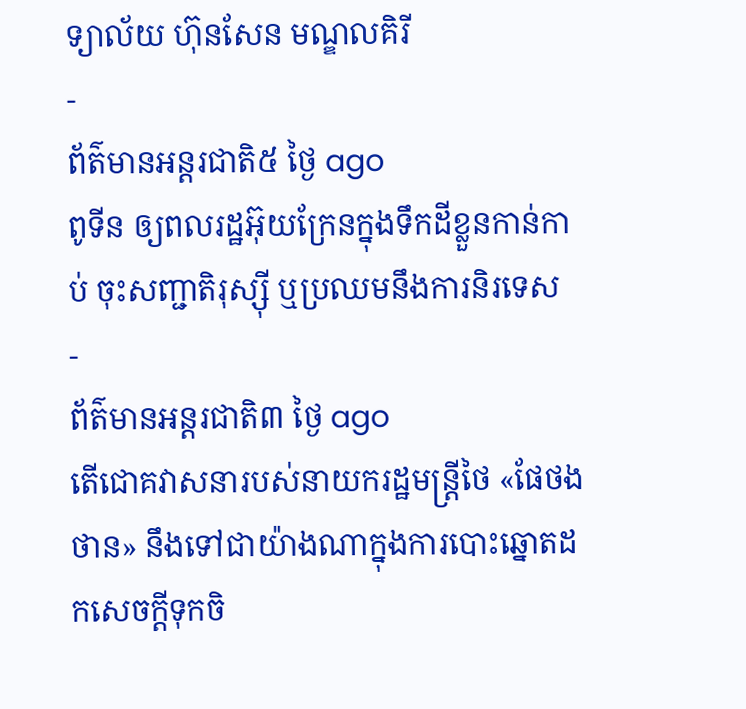ទ្យាល័យ ហ៊ុនសែន មណ្ឌលគិរី
-
ព័ត៌មានអន្ដរជាតិ៥ ថ្ងៃ ago
ពូទីន ឲ្យពលរដ្ឋអ៊ុយក្រែនក្នុងទឹកដីខ្លួនកាន់កាប់ ចុះសញ្ជាតិរុស្ស៊ី ឬប្រឈមនឹងការនិរទេស
-
ព័ត៌មានអន្ដរជាតិ៣ ថ្ងៃ ago
តើជោគវាសនារបស់នាយករដ្ឋមន្ត្រីថៃ «ផែថងថាន» នឹងទៅជាយ៉ាងណាក្នុងការបោះឆ្នោតដកសេចក្តីទុកចិ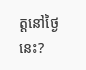ត្តនៅថ្ងៃនេះ?